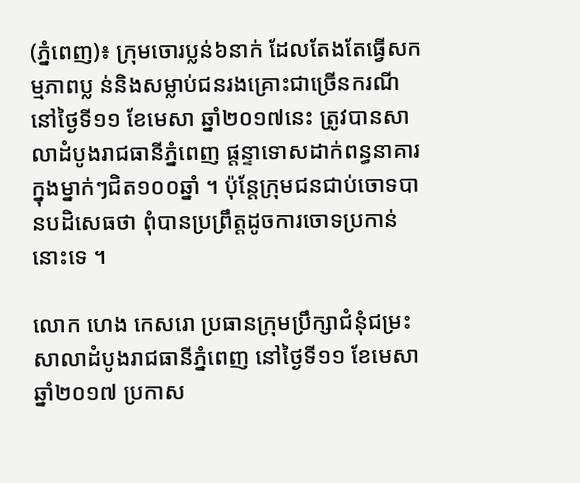(ភ្នំពេញ)៖ ក្រុមចោរប្លន់៦នាក់ ដែលតែងតែធ្វើសកម្មភាពប្ល ន់និងសម្លាប់ជនរងគ្រោះជាច្រើនករណី នៅថ្ងៃទី១១ ខែមេសា ឆ្នាំ២០១៧នេះ ត្រូវបានសាលាដំបូងរាជធានីភ្នំពេញ ផ្តន្ទាទោសដាក់ពន្ធនាគារក្នុងម្នាក់ៗជិត១០០ឆ្នាំ ។ ប៉ុន្តែក្រុមជនជាប់ចោទបានបដិសេធថា ពុំបានប្រព្រឹត្តដូចការចោទប្រកាន់នោះទេ ។

លោក ហេង កេសរោ ប្រធានក្រុមប្រឹក្សាជំនុំជម្រះសាលាដំបូងរាជធានីភ្នំពេញ នៅថ្ងៃទី១១ ខែមេសា ឆ្នាំ២០១៧ ប្រកាស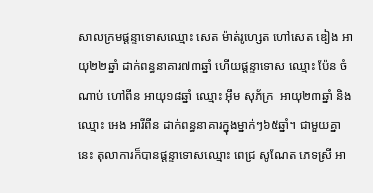សាលក្រមផ្តន្ទាទោសឈ្មោះ សេត ម៉ាត់រូហ្សេត ហៅសេត ឌៀង អាយុ២២ឆ្នាំ ដាក់ពន្ធនាគារ៧៣ឆ្នាំ ហើយផ្តន្ទាទោស ឈ្មោះ ប៉ែន ចំណាប់ ហៅពីន អាយុ១៨ឆ្នាំ ឈ្មោះ អ៊ឹម សុភ័ក្រ  អាយុ២៣ឆ្នាំ និងឈ្មោះ អេង អារីពីន ដាក់ពន្ធនាគារក្នុងម្នាក់ៗ៦៥ឆ្នាំ។ ជាមួយគ្នានេះ តុលាការក៏បានផ្តន្ទាទោសឈ្មោះ ពេជ្រ សូណែត ភេទស្រី អា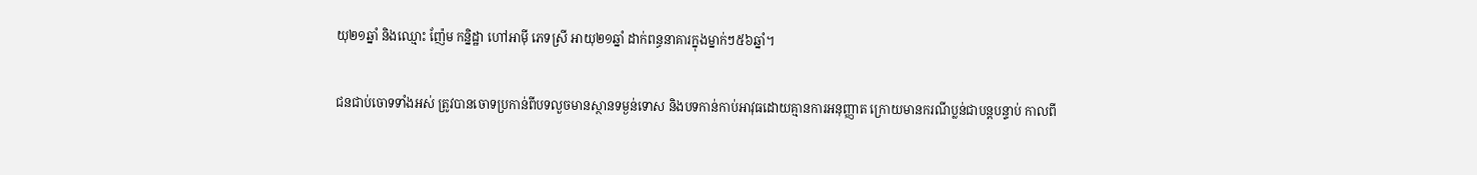យុ២១ឆ្នាំ និងឈ្មោះ ញ៉ែម កន្និដ្ឋា ហៅអាម៉ី ភេទស្រី អាយុ២១ឆ្នាំ ដាក់ពន្ធនាគារក្នុងម្នាក់ៗ៥៦ឆ្នាំ។

ជនជាប់ចោទទាំងអស់ ត្រូវបានចោទប្រកាន់ពីបទលួចមានស្ថានទម្ងន់ទោស និងបទកាន់កាប់អាវុធដោយគ្មានការអនុញ្ញាត ក្រោយមានករណីប្លន់ជាបន្តបន្ទាប់ កាលពី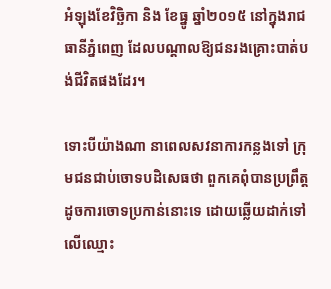អំឡុងខែវិច្ឆិកា និង ខែធ្នូ ឆ្នាំ២០១៥ នៅក្នុងរាជធានីភ្នំពេញ ដែលបណ្តាលឱ្យជនរងគ្រោះបាត់បង់ជីវិតផងដែរ។

ទោះបីយ៉ាងណា នាពេលសវនាការកន្លងទៅ ក្រុមជនជាប់ចោទបដិសេធថា ពួកគេពុំបានប្រព្រឹត្តដូចការចោទប្រកាន់នោះទេ ដោយឆ្លើយដាក់ទៅលើឈ្មោះ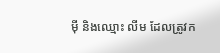ម៉ី និងឈ្មោះ លីម ដែលត្រូវក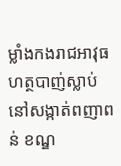ម្លាំងកងរាជអាវុធហត្ថបាញ់ស្លាប់នៅសង្កាត់ពញាពន់ ខណ្ឌ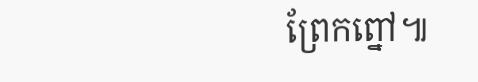ព្រែកព្នៅ៕